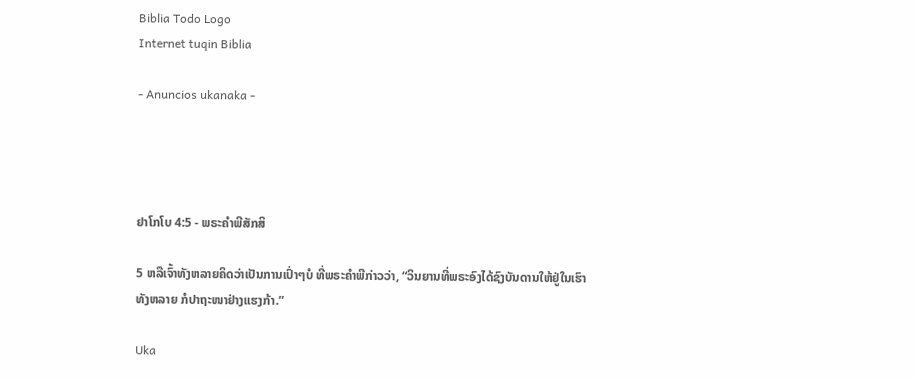Biblia Todo Logo
Internet tuqin Biblia

- Anuncios ukanaka -




ຢາໂກໂບ 4:5 - ພຣະຄຳພີສັກສິ

5 ຫລືເຈົ້າທັງຫລາຍຄິດວ່າເປັນການເປົ່າໆບໍ ທີ່ພຣະຄຳພີກ່າວວ່າ, “ວິນຍານທີ່ພຣະອົງໄດ້ຊົງບັນດານໃຫ້ຢູ່ໃນເຮົາທັງຫລາຍ ກໍປາຖະໜາຢ່າງແຮງກ້າ.”

Uka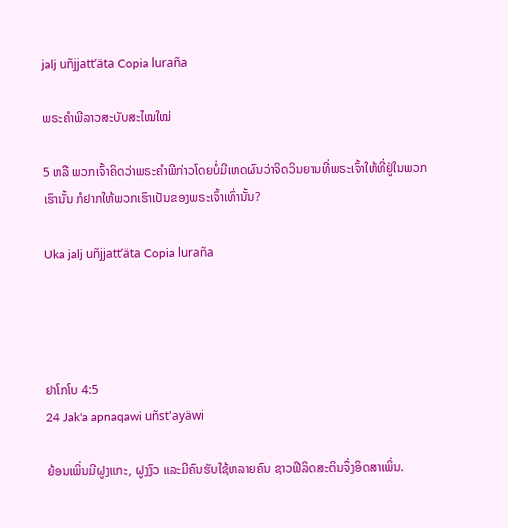jalj uñjjattʼäta Copia luraña

ພຣະຄຳພີລາວສະບັບສະໄໝໃໝ່

5 ຫລື ພວກເຈົ້າຄິດວ່າພຣະຄຳພີກ່າວໂດຍບໍ່ມີເຫດຜົນວ່າຈິດວິນຍານທີ່ພຣະເຈົ້າໃຫ້ທີ່ຢູ່ໃນພວກເຮົານັ້ນ ກໍຢາກໃຫ້ພວກເຮົາເປັນຂອງພຣະເຈົ້າເທົ່ານັ້ນ?

Uka jalj uñjjattʼäta Copia luraña




ຢາໂກໂບ 4:5
24 Jak'a apnaqawi uñst'ayäwi

ຍ້ອນເພິ່ນມີຝູງແກະ, ຝູງງົວ ແລະມີຄົນຮັບໃຊ້ຫລາຍຄົນ ຊາວຟີລິດສະຕິນຈຶ່ງອິດສາເພິ່ນ.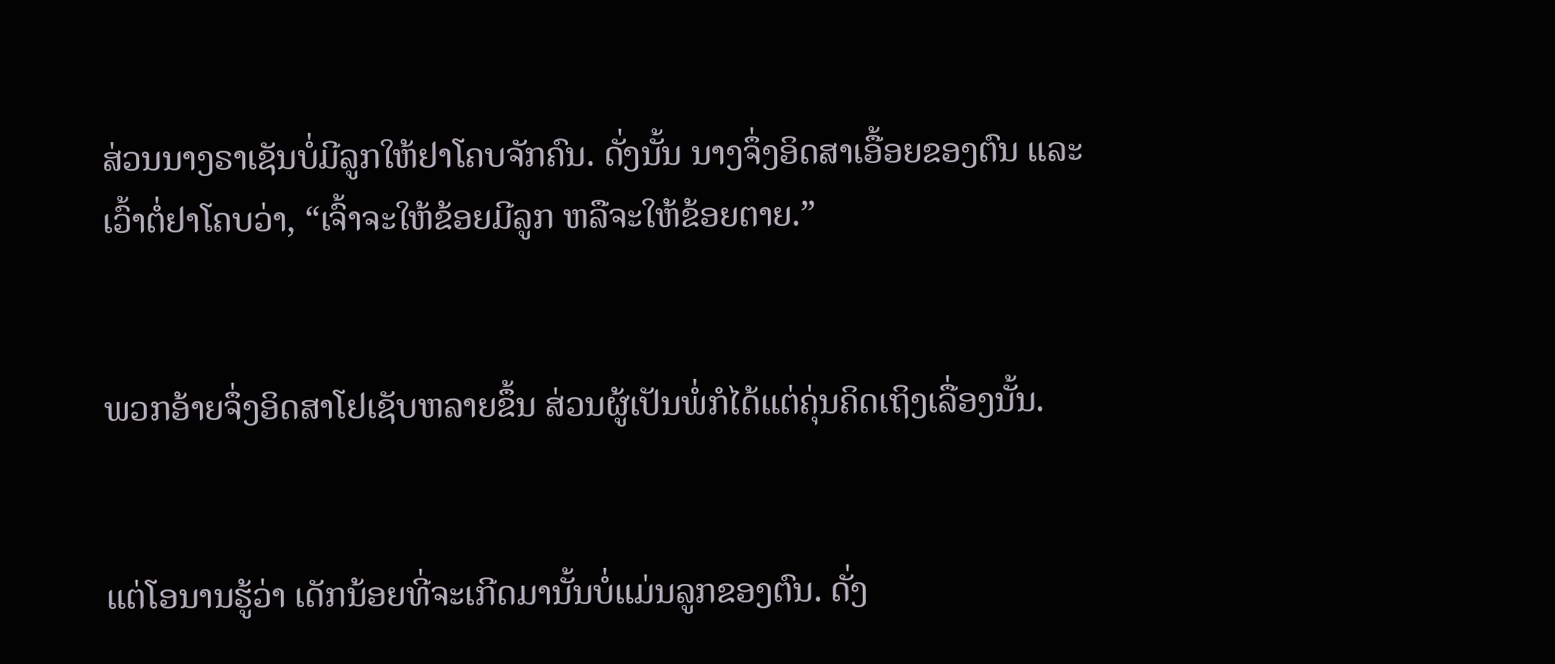ສ່ວນນາງຣາເຊັນບໍ່ມີລູກໃຫ້ຢາໂຄບຈັກຄົນ. ດັ່ງນັ້ນ ນາງຈຶ່ງອິດສາເອື້ອຍຂອງຕົນ ແລະເວົ້າຕໍ່ຢາໂຄບວ່າ, “ເຈົ້າຈະໃຫ້ຂ້ອຍມີລູກ ຫລືຈະໃຫ້ຂ້ອຍຕາຍ.”


ພວກອ້າຍຈຶ່ງອິດສາໂຢເຊັບຫລາຍຂຶ້ນ ສ່ວນຜູ້ເປັນພໍ່ກໍໄດ້ແຕ່ຄຸ່ນຄິດເຖິງເລື່ອງນັ້ນ.


ແຕ່ໂອນານຮູ້ວ່າ ເດັກນ້ອຍທີ່ຈະເກີດມານັ້ນບໍ່ແມ່ນລູກຂອງຕົນ. ດັ່ງ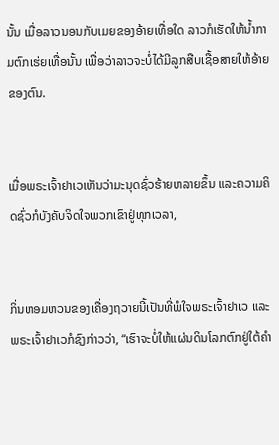ນັ້ນ ເມື່ອລາວນອນກັບເມຍຂອງອ້າຍເທື່ອໃດ ລາວກໍເຮັດໃຫ້ນໍ້າກາມຕົກເຮ່ຍເທື່ອນັ້ນ ເພື່ອວ່າລາວຈະບໍ່ໄດ້ມີລູກສືບເຊື້ອສາຍໃຫ້ອ້າຍຂອງຕົນ.


ເມື່ອພຣະເຈົ້າຢາເວເຫັນວ່າມະນຸດຊົ່ວຮ້າຍຫລາຍຂຶ້ນ ແລະຄວາມຄິດຊົ່ວກໍບັງຄັບຈິດໃຈພວກເຂົາຢູ່ທຸກເວລາ,


ກິ່ນຫອມຫວນຂອງເຄື່ອງຖວາຍນີ້ເປັນທີ່ພໍໃຈພຣະເຈົ້າຢາເວ ແລະພຣະເຈົ້າຢາເວກໍຊົງກ່າວວ່າ, “ເຮົາຈະບໍ່ໃຫ້ແຜ່ນດິນໂລກຕົກຢູ່ໃຕ້ຄຳ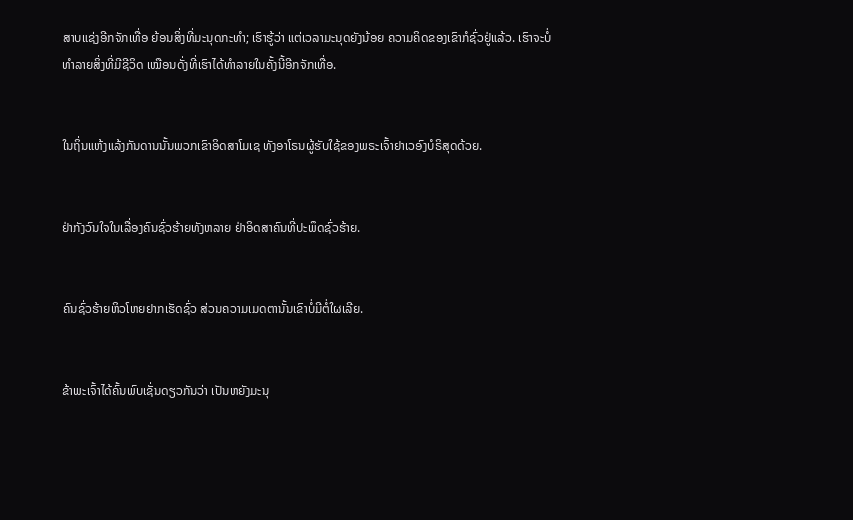ສາບແຊ່ງອີກຈັກເທື່ອ ຍ້ອນສິ່ງທີ່ມະນຸດກະທຳ; ເຮົາຮູ້ວ່າ ແຕ່ເວລາມະນຸດຍັງນ້ອຍ ຄວາມຄິດຂອງເຂົາກໍຊົ່ວຢູ່ແລ້ວ. ເຮົາຈະບໍ່ທຳລາຍສິ່ງທີ່ມີຊີວິດ ເໝືອນດັ່ງທີ່ເຮົາໄດ້ທຳລາຍໃນຄັ້ງນີ້ອີກຈັກເທື່ອ.


ໃນຖິ່ນແຫ້ງແລ້ງກັນດານນັ້ນພວກເຂົາອິດສາໂມເຊ ທັງອາໂຣນຜູ້ຮັບໃຊ້ຂອງພຣະເຈົ້າຢາເວອົງບໍຣິສຸດດ້ວຍ.


ຢ່າກັງວົນໃຈໃນເລື່ອງຄົນຊົ່ວຮ້າຍທັງຫລາຍ ຢ່າອິດສາຄົນທີ່ປະພຶດຊົ່ວຮ້າຍ.


ຄົນຊົ່ວຮ້າຍຫິວໂຫຍຢາກເຮັດຊົ່ວ ສ່ວນຄວາມເມດຕານັ້ນເຂົາບໍ່ມີຕໍ່ໃຜເລີຍ.


ຂ້າພະເຈົ້າໄດ້ຄົ້ນພົບເຊັ່ນດຽວກັນວ່າ ເປັນຫຍັງມະນຸ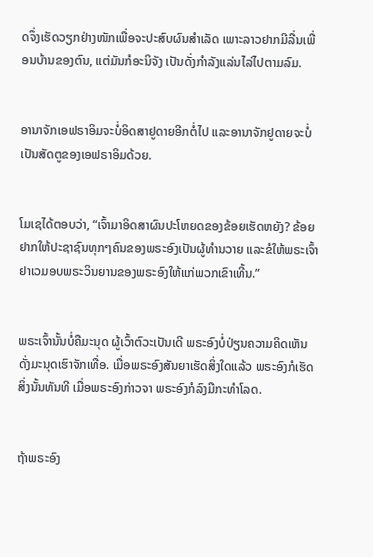ດຈຶ່ງເຮັດວຽກຢ່າງໜັກເພື່ອຈະປະສົບຜົນສຳເລັດ ເພາະລາວຢາກມີລື່ນເພື່ອນບ້ານຂອງຕົນ, ແຕ່ມັນກໍອະນິຈັງ ເປັນດັ່ງກຳລັງແລ່ນໄລ່ໄປຕາມລົມ.


ອານາຈັກເອຟຣາອິມຈະບໍ່ອິດສາຢູດາຍອີກຕໍ່ໄປ ແລະອານາຈັກຢູດາຍຈະບໍ່ເປັນສັດຕູຂອງເອຟຣາອິມດ້ວຍ.


ໂມເຊໄດ້ຕອບວ່າ, “ເຈົ້າມາອິດສາຜົນປະໂຫຍດຂອງຂ້ອຍເຮັດຫຍັງ? ຂ້ອຍຢາກໃຫ້ປະຊາຊົນທຸກໆຄົນຂອງພຣະອົງເປັນຜູ້ທຳນວາຍ ແລະຂໍໃຫ້ພຣະເຈົ້າຢາເວມອບພຣະວິນຍານຂອງພຣະອົງໃຫ້ແກ່ພວກເຂົາເທີ້ນ.”


ພຣະເຈົ້ານັ້ນບໍ່ຄືມະນຸດ ຜູ້ເວົ້າຕົວະເປັນເດີ ພຣະອົງບໍ່ປ່ຽນຄວາມຄິດເຫັນ ດັ່ງມະນຸດເຮົາຈັກເທື່ອ. ເມື່ອພຣະອົງສັນຍາເຮັດສິ່ງໃດແລ້ວ ພຣະອົງກໍເຮັດສິ່ງນັ້ນທັນທີ ເມື່ອພຣະອົງກ່າວຈາ ພຣະອົງກໍລົງມືກະທຳໂລດ.


ຖ້າພຣະອົງ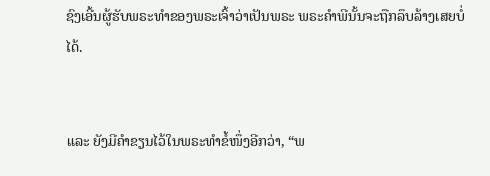ຊົງເອີ້ນຜູ້ຮັບພຣະທຳຂອງພຣະເຈົ້າວ່າເປັນພຣະ ພຣະຄຳພີນັ້ນຈະຖືກລຶບລ້າງເສຍບໍ່ໄດ້.


ແລະ ຍັງມີຄຳຂຽນໄວ້ໃນພຣະທຳຂໍ້ໜຶ່ງອີກວ່າ, “ພ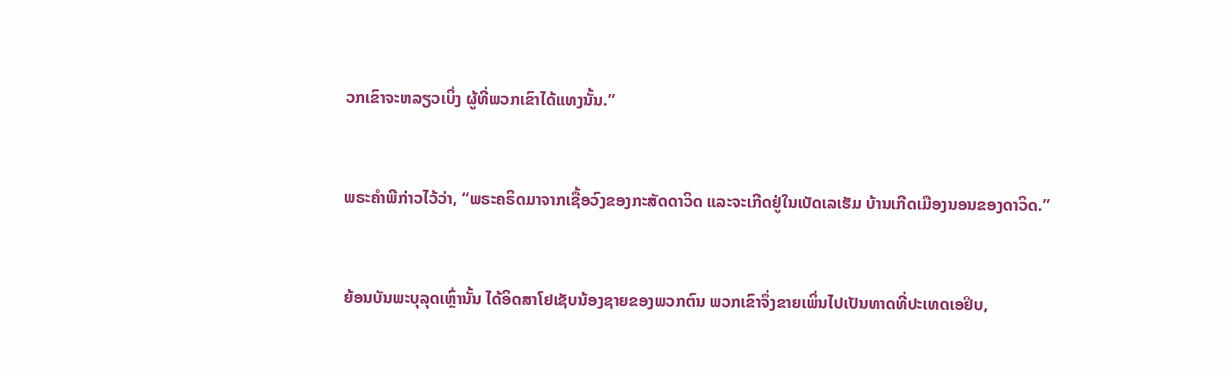ວກເຂົາຈະຫລຽວເບິ່ງ ຜູ້ທີ່ພວກເຂົາໄດ້ແທງນັ້ນ.”


ພຣະຄຳພີກ່າວໄວ້ວ່າ, “ພຣະຄຣິດມາຈາກເຊື້ອວົງຂອງກະສັດດາວິດ ແລະຈະເກີດຢູ່ໃນເບັດເລເຮັມ ບ້ານເກີດເມືອງນອນຂອງດາວິດ.”


ຍ້ອນບັນພະບຸລຸດເຫຼົ່ານັ້ນ ໄດ້ອິດສາໂຢເຊັບນ້ອງຊາຍຂອງພວກຕົນ ພວກເຂົາຈຶ່ງຂາຍເພິ່ນໄປເປັນທາດທີ່ປະເທດເອຢິບ,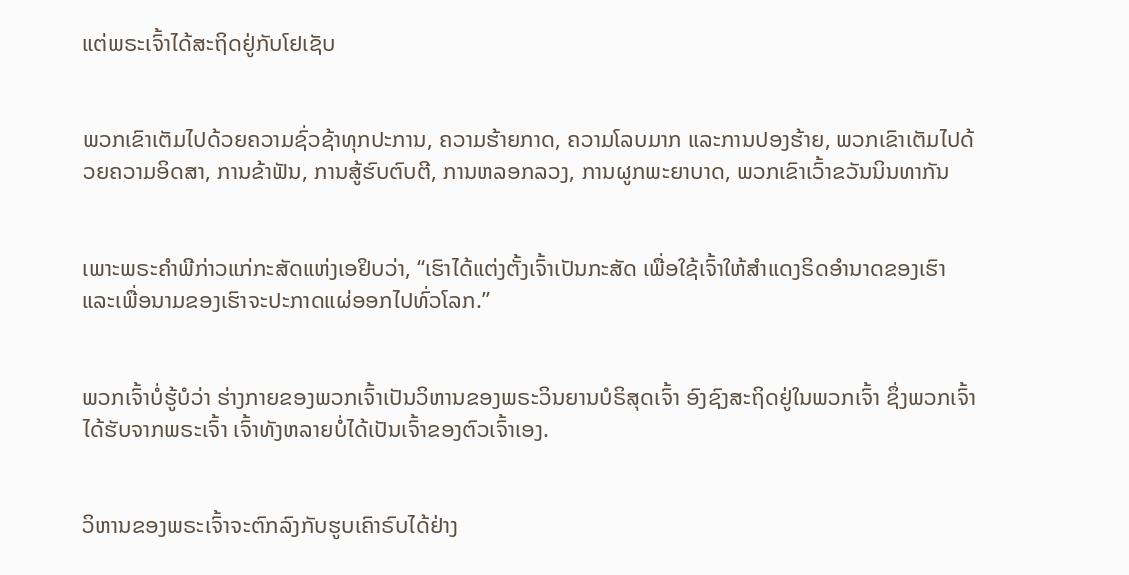ແຕ່ພຣະເຈົ້າໄດ້ສະຖິດຢູ່ກັບໂຢເຊັບ


ພວກເຂົາເຕັມໄປດ້ວຍຄວາມຊົ່ວຊ້າທຸກປະການ, ຄວາມຮ້າຍກາດ, ຄວາມໂລບມາກ ແລະການປອງຮ້າຍ, ພວກເຂົາເຕັມໄປດ້ວຍຄວາມອິດສາ, ການຂ້າຟັນ, ການສູ້ຮົບຕົບຕີ, ການຫລອກລວງ, ການຜູກພະຍາບາດ, ພວກເຂົາເວົ້າຂວັນນິນທາກັນ


ເພາະພຣະຄຳພີກ່າວແກ່ກະສັດແຫ່ງເອຢິບວ່າ, “ເຮົາໄດ້ແຕ່ງຕັ້ງເຈົ້າເປັນກະສັດ ເພື່ອໃຊ້ເຈົ້າໃຫ້ສຳແດງຣິດອຳນາດຂອງເຮົາ ແລະເພື່ອນາມຂອງເຮົາຈະປະກາດແຜ່ອອກໄປທົ່ວໂລກ.”


ພວກເຈົ້າບໍ່ຮູ້ບໍວ່າ ຮ່າງກາຍຂອງພວກເຈົ້າເປັນວິຫານຂອງພຣະວິນຍານບໍຣິສຸດເຈົ້າ ອົງຊົງສະຖິດຢູ່ໃນພວກເຈົ້າ ຊຶ່ງພວກເຈົ້າໄດ້ຮັບຈາກພຣະເຈົ້າ ເຈົ້າທັງຫລາຍບໍ່ໄດ້ເປັນເຈົ້າຂອງຕົວເຈົ້າເອງ.


ວິຫານຂອງພຣະເຈົ້າຈະຕົກລົງກັບຮູບເຄົາຣົບໄດ້ຢ່າງ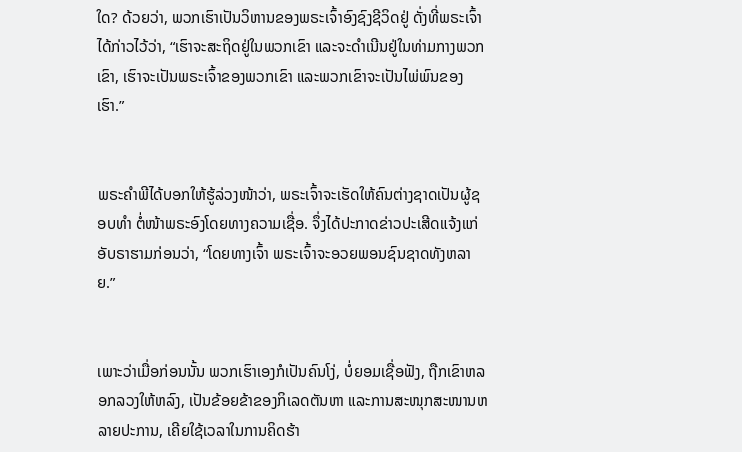ໃດ? ດ້ວຍວ່າ, ພວກເຮົາເປັນວິຫານຂອງພຣະເຈົ້າອົງຊົງຊີວິດຢູ່ ດັ່ງທີ່ພຣະເຈົ້າໄດ້ກ່າວໄວ້ວ່າ, “ເຮົາຈະສະຖິດຢູ່ໃນພວກເຂົາ ແລະຈະດຳເນີນຢູ່ໃນທ່າມກາງພວກເຂົາ, ເຮົາຈະເປັນພຣະເຈົ້າຂອງພວກເຂົາ ແລະພວກເຂົາຈະເປັນໄພ່ພົນຂອງເຮົາ.”


ພຣະຄຳພີໄດ້ບອກໃຫ້ຮູ້ລ່ວງໜ້າວ່າ, ພຣະເຈົ້າຈະເຮັດໃຫ້ຄົນຕ່າງຊາດເປັນຜູ້ຊອບທຳ ຕໍ່ໜ້າພຣະອົງໂດຍທາງຄວາມເຊື່ອ. ຈຶ່ງໄດ້ປະກາດຂ່າວປະເສີດແຈ້ງແກ່ອັບຣາຮາມກ່ອນວ່າ, “ໂດຍທາງເຈົ້າ ພຣະເຈົ້າຈະອວຍພອນຊົນຊາດທັງຫລາຍ.”


ເພາະວ່າເມື່ອກ່ອນນັ້ນ ພວກເຮົາເອງກໍເປັນຄົນໂງ່, ບໍ່ຍອມເຊື່ອຟັງ, ຖືກເຂົາຫລອກລວງໃຫ້ຫລົງ, ເປັນຂ້ອຍຂ້າຂອງກິເລດຕັນຫາ ແລະການສະໜຸກສະໜານຫລາຍປະການ, ເຄີຍໃຊ້ເວລາໃນການຄິດຮ້າ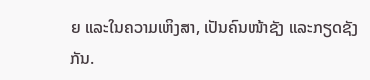ຍ ແລະໃນຄວາມເຫິງສາ, ເປັນຄົນໜ້າຊັງ ແລະກຽດຊັງກັນ.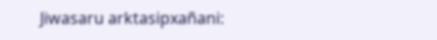Jiwasaru arktasipxañani: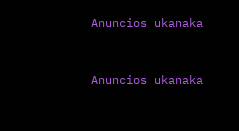Anuncios ukanaka


Anuncios ukanaka